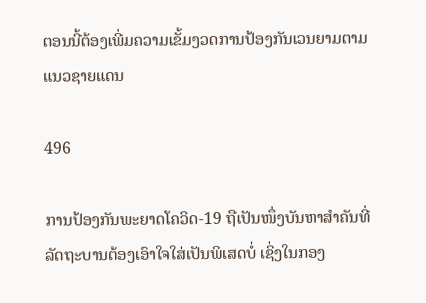ຕອນນີ້ຕ້ອງເພີ່ມຄວາມເຂັ້ມງວດການປ້ອງກັນເວນຍາມຕາມແນວຊາຍແດນ

496

ການປ້ອງກັນພະຍາດໂຄວິດ-19 ຖືເປັນໜຶ່ງບັນຫາສຳຄັນທີ່ລັດຖະບານຕ້ອງເອົາໃຈໃສ່ເປັນພິເສດບໍ່ ເຊິ່ງໃນກອງ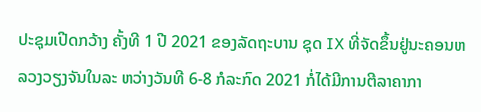ປະຊຸມເປີດກວ້າງ ຄັ້ງທີ 1 ປີ 2021 ຂອງລັດຖະບານ ຊຸດ IX ທີ່ຈັດຂຶ້ນຢູ່ນະຄອນຫລວງວຽງຈັນໃນລະ ຫວ່າງວັນທີ 6-8 ກໍລະກົດ 2021 ກໍ່ໄດ້ມີການຕີລາຄາກາ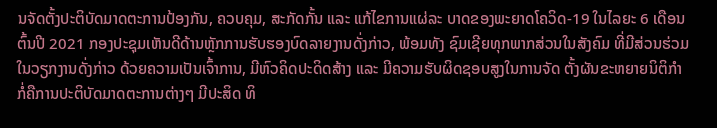ນຈັດຕັ້ງປະຕິບັດມາດຕະການປ້ອງກັນ, ຄວບຄຸມ, ສະກັດກັ້ນ ແລະ ແກ້ໄຂການແຜ່ລະ ບາດຂອງພະຍາດໂຄວິດ-19 ໃນໄລຍະ 6 ເດືອນຕົ້ນປີ 2021 ກອງປະຊຸມເຫັນດີດ້ານຫຼັກການຮັບຮອງບົດລາຍງານດັ່ງກ່າວ, ພ້ອມທັງ ຊົມເຊີຍທຸກພາກສ່ວນໃນສັງຄົມ ທີ່ມີສ່ວນຮ່ວມໃນວຽກງານດັ່ງກ່າວ ດ້ວຍຄວາມເປັນເຈົ້າການ, ມີຫົວຄິດປະດິດສ້າງ ແລະ ມີຄວາມຮັບຜິດຊອບສູງໃນການຈັດ ຕັ້ງຜັນຂະຫຍາຍນິຕິກຳ ກໍ່ຄືການປະຕິບັດມາດຕະການຕ່າງໆ ມີປະສິດ ທິ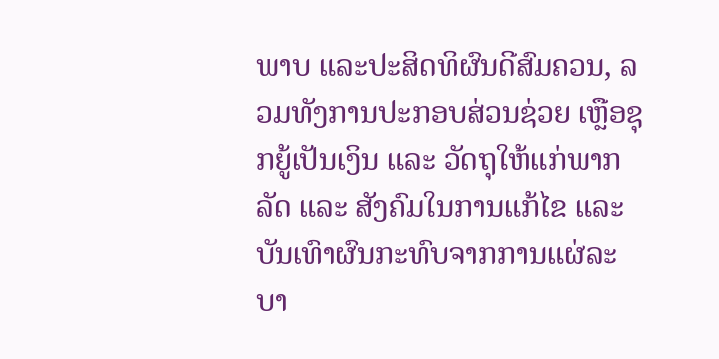ພາບ ແລະປະສິດທິຜົນດີສົມຄວນ, ລວມທັງການປະກອບສ່ວນຊ່ວຍ ເຫຼືອຊຸກຍູ້ເປັນເງິນ ແລະ ວັດຖຸໃຫ້ແກ່ພາກລັດ ແລະ ສັງຄົມໃນການແກ້ໄຂ ແລະ ບັນເທົາຜົນກະທົບຈາກການແຜ່ລະບາ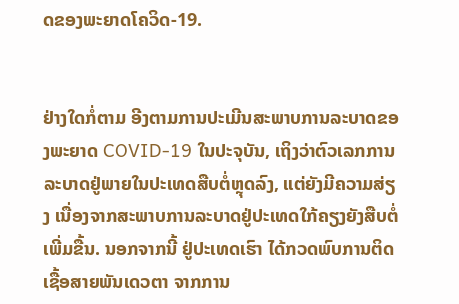ດຂອງພະຍາດໂຄວິດ-19.


ຢ່າງໃດກໍ່ຕາມ ອີງຕາມການປະເມີນສະພາບການລະບາດຂອງພະຍາດ COVID-19 ໃນປະຈຸບັນ, ເຖິງວ່າຕົວເລກການລະບາດຢູ່ພາຍໃນປະເທດສືບຕໍ່ຫຼຸດລົງ, ແຕ່ຍັງມີຄວາມສ່ຽງ ເນື່ອງຈາກສະພາບການລະບາດຢູ່ປະເທດໃກ້ຄຽງຍັງສືບຕໍ່ເພີ່ມຂື້ນ. ນອກຈາກນີ້ ຢູ່ປະເທດເຮົາ ໄດ້ກວດພົບການຕິດເຊື້ອສາຍພັນເດວຕາ ຈາກການ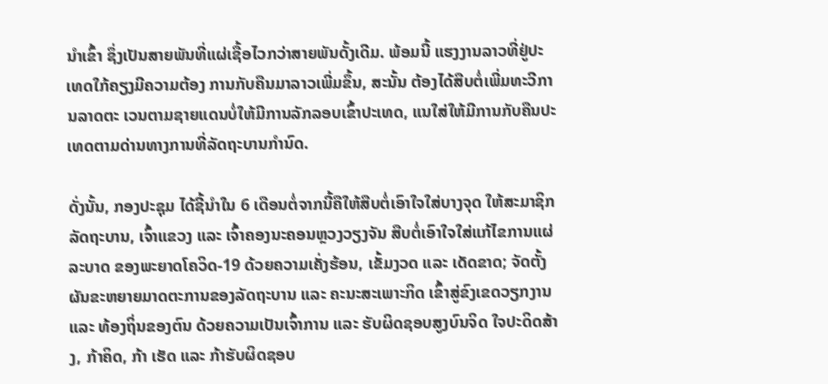ນໍາເຂົ້າ ຊຶ່ງເປັນສາຍພັນທີ່ແຜ່ເຊື້ອໄວກວ່າສາຍພັນດັ້ງເດີມ. ພ້ອມນີ້ ແຮງງານລາວທີ່ຢູ່ປະເທດໃກ້ຄຽງມີຄວາມຕ້ອງ ການກັບຄືນມາລາວເພີ່ມຂຶ້ນ, ສະນັ້ນ ຕ້ອງໄດ້ສືບຕໍ່ເພີ່ມທະວີການລາດຕະ ເວນຕາມຊາຍແດນບໍ່ໃຫ້ມີການລັກລອບເຂົ້າປະເທດ, ແນໃສ່ໃຫ້ມີການກັບຄືນປະເທດຕາມດ່ານທາງການທີ່ລັດຖະບານກໍານົດ.

ດັ່ງນັ້ນ, ກອງປະຊຸມ ໄດ້ຊີ້ນຳໃນ 6 ເດືອນຕໍ່ຈາກນີ້ຄືໃຫ້ສືບຕໍ່ເອົາໃຈໃສ່ບາງຈຸດ ໃຫ້ສະມາຊິກລັດຖະບານ, ເຈົ້າແຂວງ ແລະ ເຈົ້າຄອງນະຄອນຫຼວງວຽງຈັນ ສືບຕໍ່ເອົາໃຈໃສ່ແກ້ໄຂການແຜ່ລະບາດ ຂອງພະຍາດໂຄວິດ-19 ດ້ວຍຄວາມເຄັ່ງຮ້ອນ, ເຂັ້ມງວດ ແລະ ເດັດຂາດ; ຈັດຕັ້ງຜັນຂະຫຍາຍມາດຕະການຂອງລັດຖະບານ ແລະ ຄະນະສະເພາະກິດ ເຂົ້າສູ່ຂົງເຂດວຽກງານ ແລະ ທ້ອງຖິ່ນຂອງຕົນ ດ້ວຍຄວາມເປັນເຈົ້າການ ແລະ ຮັບຜິດຊອບສູງບົນຈິດ ໃຈປະດິດສ້າງ, ກ້າຄິດ, ກ້າ ເຮັດ ແລະ ກ້າຮັບຜິດຊອບ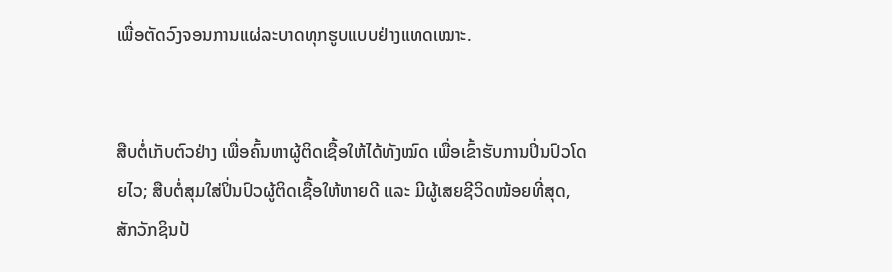ເພື່ອຕັດວົງຈອນການແຜ່ລະບາດທຸກຮູບແບບຢ່າງແທດເໝາະ.


ສືບຕໍ່ເກັບຕົວຢ່າງ ເພື່ອຄົ້ນຫາຜູ້ຕິດເຊື້ອໃຫ້ໄດ້ທັງໝົດ ເພື່ອເຂົ້າຮັບການປິ່ນປົວໂດຍໄວ; ສືບຕໍ່ສຸມໃສ່ປິ່ນປົວຜູ້ຕິດເຊື້ອໃຫ້ຫາຍດີ ແລະ ມີຜູ້ເສຍຊີວິດໜ້ອຍທີ່ສຸດ, ສັກວັກຊິນປ້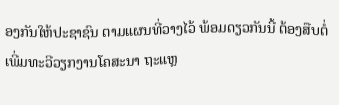ອງກັນໃຫ້ປະຊາຊົນ ຕາມແຜນທີ່ວາງໄວ້ ພ້ອມດຽວກັນນີ້ ຕ້ອງສືບຕໍ່ເພີ່ມທະວີວຽກງານໂຄສະນາ ຖະແຫຼ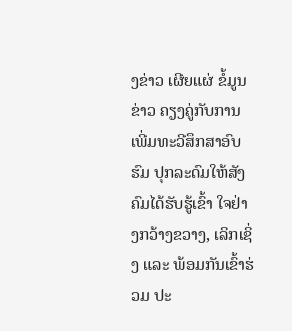ງຂ່າວ ເຜີຍແຜ່ ຂໍ້ມູນຂ່າວ ຄຽງຄູ່ກັບການເພີ່ມທະວີສຶກສາອົບຮົມ ປຸກລະດົມໃຫ້ສັງຄົມໄດ້ຮັບຮູ້ເຂົ້າ ໃຈຢ່າງກວ້າງຂວາງ, ເລິກເຊິ່ງ ແລະ ພ້ອມກັນເຂົ້າຮ່ວມ ປະ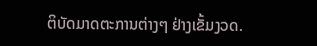ຕິບັດມາດຕະການຕ່າງໆ ຢ່າງເຂັ້ມງວດ.